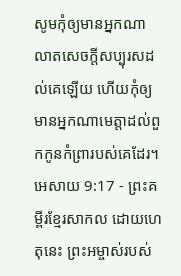សូមកុំឲ្យមានអ្នកណាលាតសេចក្ដីសប្បុរសដល់គេឡើយ ហើយកុំឲ្យមានអ្នកណាមេត្តាដល់ពួកកូនកំព្រារបស់គេដែរ។
អេសាយ 9:17 - ព្រះគម្ពីរខ្មែរសាកល ដោយហេតុនេះ ព្រះអម្ចាស់របស់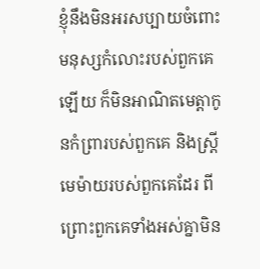ខ្ញុំនឹងមិនអរសប្បាយចំពោះមនុស្សកំលោះរបស់ពួកគេឡើយ ក៏មិនអាណិតមេត្តាកូនកំព្រារបស់ពួកគេ និងស្ត្រីមេម៉ាយរបស់ពួកគេដែរ ពីព្រោះពួកគេទាំងអស់គ្នាមិន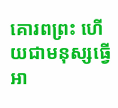គោរពព្រះ ហើយជាមនុស្សធ្វើអា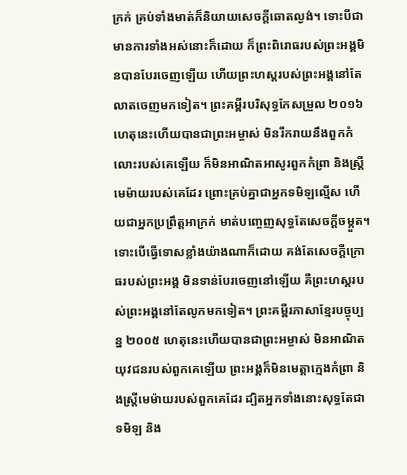ក្រក់ គ្រប់ទាំងមាត់ក៏និយាយសេចក្ដីឆោតល្ងង់។ ទោះបីជាមានការទាំងអស់នោះក៏ដោយ ក៏ព្រះពិរោធរបស់ព្រះអង្គមិនបានបែរចេញឡើយ ហើយព្រះហស្តរបស់ព្រះអង្គនៅតែលាតចេញមកទៀត។ ព្រះគម្ពីរបរិសុទ្ធកែសម្រួល ២០១៦ ហេតុនេះហើយបានជាព្រះអម្ចាស់ មិនរីករាយនឹងពួកកំលោះរបស់គេឡើយ ក៏មិនអាណិតអាសូរពួកកំព្រា និងស្ត្រីមេម៉ាយរបស់គេដែរ ព្រោះគ្រប់គ្នាជាអ្នកទមិឡល្មើស ហើយជាអ្នកប្រព្រឹត្តអាក្រក់ មាត់បញ្ចេញសុទ្ធតែសេចក្ដីចម្កួត។ ទោះបើធ្វើទោសខ្លាំងយ៉ាងណាក៏ដោយ គង់តែសេចក្ដីក្រោធរបស់ព្រះអង្គ មិនទាន់បែរចេញនៅឡើយ គឺព្រះហស្តរបស់ព្រះអង្គនៅតែលូកមកទៀត។ ព្រះគម្ពីរភាសាខ្មែរបច្ចុប្បន្ន ២០០៥ ហេតុនេះហើយបានជាព្រះអម្ចាស់ មិនអាណិតយុវជនរបស់ពួកគេឡើយ ព្រះអង្គក៏មិនមេត្តាក្មេងកំព្រា និងស្ត្រីមេម៉ាយរបស់ពួកគេដែរ ដ្បិតអ្នកទាំងនោះសុទ្ធតែជាទមិឡ និង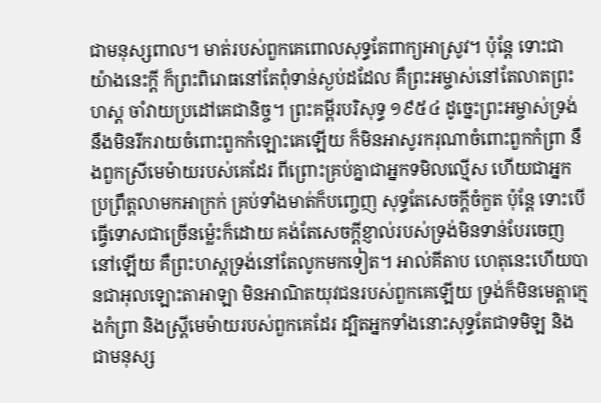ជាមនុស្សពាល។ មាត់របស់ពួកគេពោលសុទ្ធតែពាក្យអាស្រូវ។ ប៉ុន្តែ ទោះជាយ៉ាងនេះក្ដី ក៏ព្រះពិរោធនៅតែពុំទាន់ស្ងប់ដដែល គឺព្រះអម្ចាស់នៅតែលាតព្រះហស្ដ ចាំវាយប្រដៅគេជានិច្ច។ ព្រះគម្ពីរបរិសុទ្ធ ១៩៥៤ ដូច្នេះព្រះអម្ចាស់ទ្រង់នឹងមិនរីករាយចំពោះពួកកំឡោះគេឡើយ ក៏មិនអាសូរករុណាចំពោះពួកកំព្រា នឹងពួកស្រីមេម៉ាយរបស់គេដែរ ពីព្រោះគ្រប់គ្នាជាអ្នកទមិលល្មើស ហើយជាអ្នកប្រព្រឹត្តលាមកអាក្រក់ គ្រប់ទាំងមាត់ក៏បញ្ចេញ សុទ្ធតែសេចក្ដីចំកួត ប៉ុន្តែ ទោះបើធ្វើទោសជាច្រើនម៉្លេះក៏ដោយ គង់តែសេចក្ដីខ្ញាល់របស់ទ្រង់មិនទាន់បែរចេញនៅឡើយ គឺព្រះហស្តទ្រង់នៅតែលូកមកទៀត។ អាល់គីតាប ហេតុនេះហើយបានជាអុលឡោះតាអាឡា មិនអាណិតយុវជនរបស់ពួកគេឡើយ ទ្រង់ក៏មិនមេត្តាក្មេងកំព្រា និងស្ត្រីមេម៉ាយរបស់ពួកគេដែរ ដ្បិតអ្នកទាំងនោះសុទ្ធតែជាទមិឡ និងជាមនុស្ស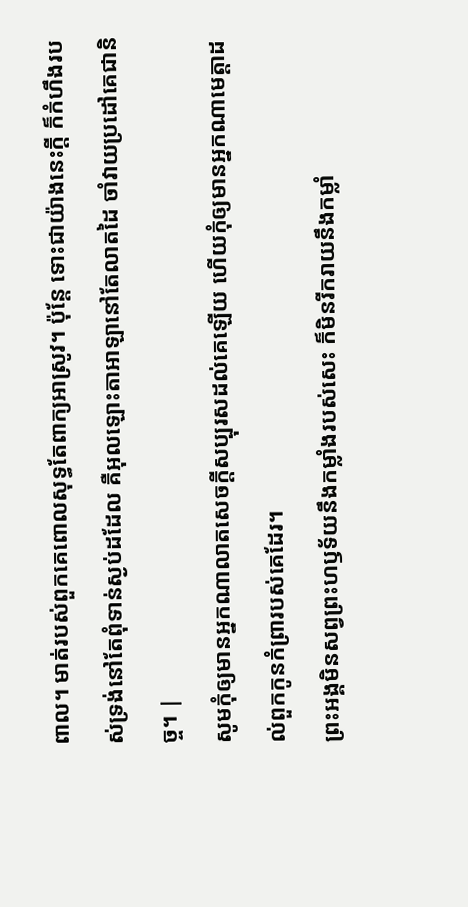ពាល។ មាត់របស់ពួកគេពោលសុទ្ធតែពាក្យអាស្រូវ។ ប៉ុន្តែ ទោះជាយ៉ាងនេះក្ដី ក៏កំហឹងរបស់ទ្រង់នៅតែពុំទាន់ស្ងប់ដដែល គឺអុលឡោះតាអាឡានៅតែលាតដៃ ចាំវាយប្រដៅគេជានិច្ច។ |
សូមកុំឲ្យមានអ្នកណាលាតសេចក្ដីសប្បុរសដល់គេឡើយ ហើយកុំឲ្យមានអ្នកណាមេត្តាដល់ពួកកូនកំព្រារបស់គេដែរ។
ព្រះអង្គមិនសព្វព្រះហឫទ័យនឹងកម្លាំងរបស់សេះ ក៏មិនរីករាយនឹងកម្លាំ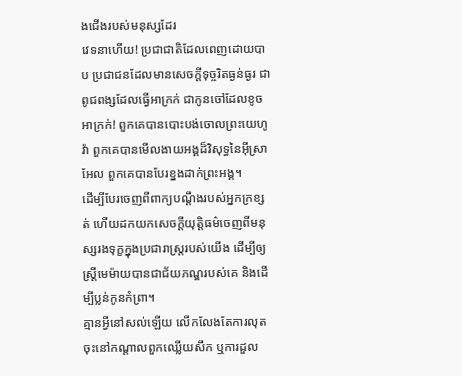ងជើងរបស់មនុស្សដែរ
វេទនាហើយ! ប្រជាជាតិដែលពេញដោយបាប ប្រជាជនដែលមានសេចក្ដីទុច្ចរិតធ្ងន់ធ្ងរ ជាពូជពង្សដែលធ្វើអាក្រក់ ជាកូនចៅដែលខូចអាក្រក់! ពួកគេបានបោះបង់ចោលព្រះយេហូវ៉ា ពួកគេបានមើលងាយអង្គដ៏វិសុទ្ធនៃអ៊ីស្រាអែល ពួកគេបានបែរខ្នងដាក់ព្រះអង្គ។
ដើម្បីបែរចេញពីពាក្យបណ្ដឹងរបស់អ្នកក្រខ្សត់ ហើយដកយកសេចក្ដីយុត្តិធម៌ចេញពីមនុស្សរងទុក្ខក្នុងប្រជារាស្ត្ររបស់យើង ដើម្បីឲ្យស្ត្រីមេម៉ាយបានជាជ័យភណ្ឌរបស់គេ និងដើម្បីប្លន់កូនកំព្រា។
គ្មានអ្វីនៅសល់ឡើយ លើកលែងតែការលុតចុះនៅកណ្ដាលពួកឈ្លើយសឹក ឬការដួល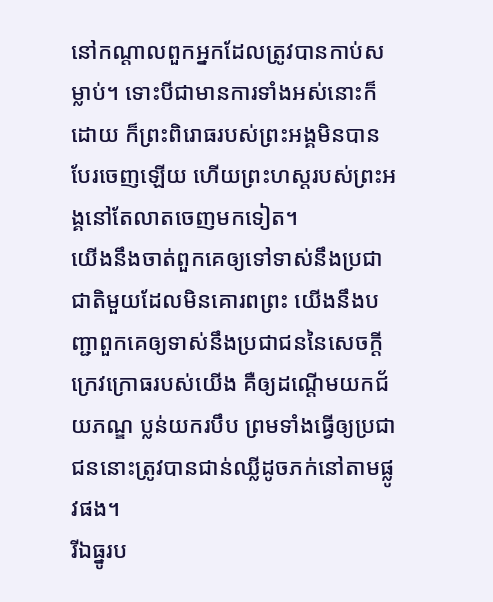នៅកណ្ដាលពួកអ្នកដែលត្រូវបានកាប់សម្លាប់។ ទោះបីជាមានការទាំងអស់នោះក៏ដោយ ក៏ព្រះពិរោធរបស់ព្រះអង្គមិនបានបែរចេញឡើយ ហើយព្រះហស្តរបស់ព្រះអង្គនៅតែលាតចេញមកទៀត។
យើងនឹងចាត់ពួកគេឲ្យទៅទាស់នឹងប្រជាជាតិមួយដែលមិនគោរពព្រះ យើងនឹងបញ្ជាពួកគេឲ្យទាស់នឹងប្រជាជននៃសេចក្ដីក្រេវក្រោធរបស់យើង គឺឲ្យដណ្ដើមយកជ័យភណ្ឌ ប្លន់យករបឹប ព្រមទាំងធ្វើឲ្យប្រជាជននោះត្រូវបានជាន់ឈ្លីដូចភក់នៅតាមផ្លូវផង។
រីឯធ្នូរប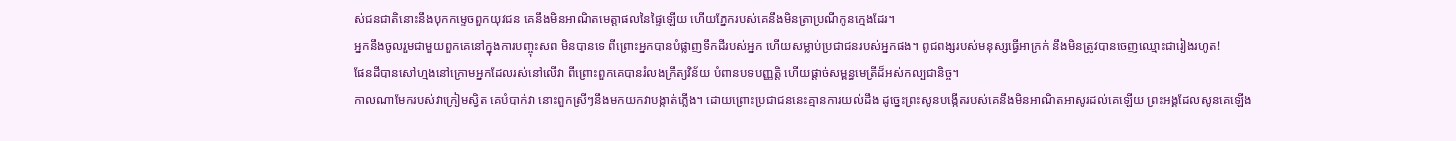ស់ជនជាតិនោះនឹងបុកកម្ទេចពួកយុវជន គេនឹងមិនអាណិតមេត្តាផលនៃផ្ទៃឡើយ ហើយភ្នែករបស់គេនឹងមិនត្រាប្រណីកូនក្មេងដែរ។
អ្នកនឹងចូលរួមជាមួយពួកគេនៅក្នុងការបញ្ចុះសព មិនបានទេ ពីព្រោះអ្នកបានបំផ្លាញទឹកដីរបស់អ្នក ហើយសម្លាប់ប្រជាជនរបស់អ្នកផង។ ពូជពង្សរបស់មនុស្សធ្វើអាក្រក់ នឹងមិនត្រូវបានចេញឈ្មោះជារៀងរហូត!
ផែនដីបានសៅហ្មងនៅក្រោមអ្នកដែលរស់នៅលើវា ពីព្រោះពួកគេបានរំលងក្រឹត្យវិន័យ បំពានបទបញ្ញត្តិ ហើយផ្ដាច់សម្ពន្ធមេត្រីដ៏អស់កល្បជានិច្ច។
កាលណាមែករបស់វាក្រៀមស្វិត គេបំបាក់វា នោះពួកស្រីៗនឹងមកយកវាបង្កាត់ភ្លើង។ ដោយព្រោះប្រជាជននេះគ្មានការយល់ដឹង ដូច្នេះព្រះសូនបង្កើតរបស់គេនឹងមិនអាណិតអាសូរដល់គេឡើយ ព្រះអង្គដែលសូនគេឡើង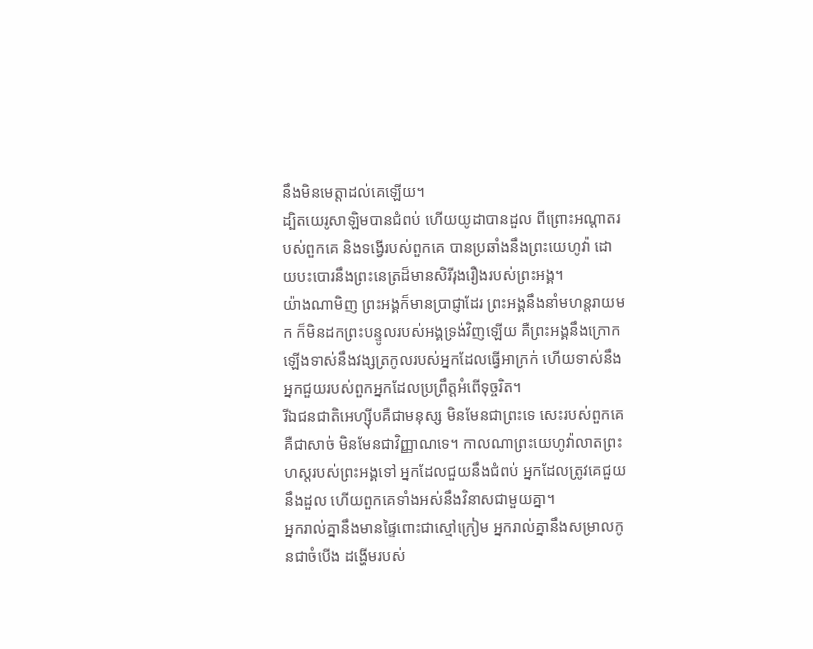នឹងមិនមេត្តាដល់គេឡើយ។
ដ្បិតយេរូសាឡិមបានជំពប់ ហើយយូដាបានដួល ពីព្រោះអណ្ដាតរបស់ពួកគេ និងទង្វើរបស់ពួកគេ បានប្រឆាំងនឹងព្រះយេហូវ៉ា ដោយបះបោរនឹងព្រះនេត្រដ៏មានសិរីរុងរឿងរបស់ព្រះអង្គ។
យ៉ាងណាមិញ ព្រះអង្គក៏មានប្រាជ្ញាដែរ ព្រះអង្គនឹងនាំមហន្តរាយមក ក៏មិនដកព្រះបន្ទូលរបស់អង្គទ្រង់វិញឡើយ គឺព្រះអង្គនឹងក្រោកឡើងទាស់នឹងវង្សត្រកូលរបស់អ្នកដែលធ្វើអាក្រក់ ហើយទាស់នឹងអ្នកជួយរបស់ពួកអ្នកដែលប្រព្រឹត្តអំពើទុច្ចរិត។
រីឯជនជាតិអេហ្ស៊ីបគឺជាមនុស្ស មិនមែនជាព្រះទេ សេះរបស់ពួកគេគឺជាសាច់ មិនមែនជាវិញ្ញាណទេ។ កាលណាព្រះយេហូវ៉ាលាតព្រះហស្តរបស់ព្រះអង្គទៅ អ្នកដែលជួយនឹងជំពប់ អ្នកដែលត្រូវគេជួយនឹងដួល ហើយពួកគេទាំងអស់នឹងវិនាសជាមួយគ្នា។
អ្នករាល់គ្នានឹងមានផ្ទៃពោះជាស្មៅក្រៀម អ្នករាល់គ្នានឹងសម្រាលកូនជាចំបើង ដង្ហើមរបស់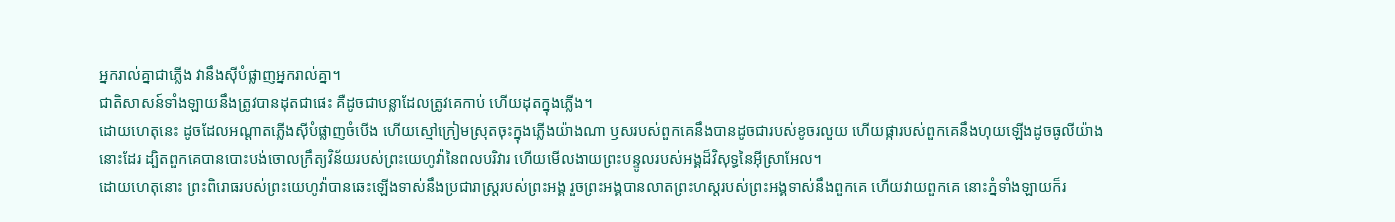អ្នករាល់គ្នាជាភ្លើង វានឹងស៊ីបំផ្លាញអ្នករាល់គ្នា។
ជាតិសាសន៍ទាំងឡាយនឹងត្រូវបានដុតជាផេះ គឺដូចជាបន្លាដែលត្រូវគេកាប់ ហើយដុតក្នុងភ្លើង។
ដោយហេតុនេះ ដូចដែលអណ្ដាតភ្លើងស៊ីបំផ្លាញចំបើង ហើយស្មៅក្រៀមស្រុតចុះក្នុងភ្លើងយ៉ាងណា ឫសរបស់ពួកគេនឹងបានដូចជារបស់ខូចរលួយ ហើយផ្ការបស់ពួកគេនឹងហុយឡើងដូចធូលីយ៉ាងនោះដែរ ដ្បិតពួកគេបានបោះបង់ចោលក្រឹត្យវិន័យរបស់ព្រះយេហូវ៉ានៃពលបរិវារ ហើយមើលងាយព្រះបន្ទូលរបស់អង្គដ៏វិសុទ្ធនៃអ៊ីស្រាអែល។
ដោយហេតុនោះ ព្រះពិរោធរបស់ព្រះយេហូវ៉ាបានឆេះឡើងទាស់នឹងប្រជារាស្ត្ររបស់ព្រះអង្គ រួចព្រះអង្គបានលាតព្រះហស្តរបស់ព្រះអង្គទាស់នឹងពួកគេ ហើយវាយពួកគេ នោះភ្នំទាំងឡាយក៏រ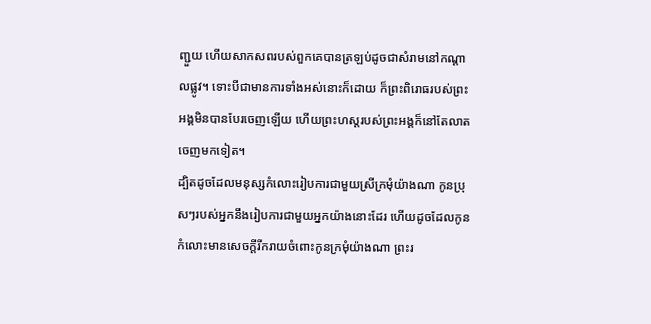ញ្ជួយ ហើយសាកសពរបស់ពួកគេបានត្រឡប់ដូចជាសំរាមនៅកណ្ដាលផ្លូវ។ ទោះបីជាមានការទាំងអស់នោះក៏ដោយ ក៏ព្រះពិរោធរបស់ព្រះអង្គមិនបានបែរចេញឡើយ ហើយព្រះហស្តរបស់ព្រះអង្គក៏នៅតែលាតចេញមកទៀត។
ដ្បិតដូចដែលមនុស្សកំលោះរៀបការជាមួយស្រីក្រមុំយ៉ាងណា កូនប្រុសៗរបស់អ្នកនឹងរៀបការជាមួយអ្នកយ៉ាងនោះដែរ ហើយដូចដែលកូនកំលោះមានសេចក្ដីរីករាយចំពោះកូនក្រមុំយ៉ាងណា ព្រះរ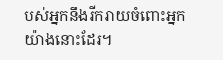បស់អ្នកនឹងរីករាយចំពោះអ្នកយ៉ាងនោះដែរ។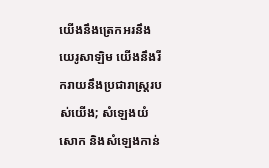យើងនឹងត្រេកអរនឹងយេរូសាឡិម យើងនឹងរីករាយនឹងប្រជារាស្ត្ររបស់យើង; សំឡេងយំសោក និងសំឡេងកាន់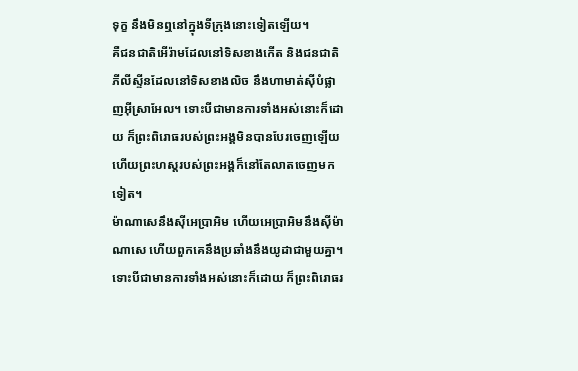ទុក្ខ នឹងមិនឮនៅក្នុងទីក្រុងនោះទៀតឡើយ។
គឺជនជាតិអើរ៉ាមដែលនៅទិសខាងកើត និងជនជាតិភីលីស្ទីនដែលនៅទិសខាងលិច នឹងហាមាត់ស៊ីបំផ្លាញអ៊ីស្រាអែល។ ទោះបីជាមានការទាំងអស់នោះក៏ដោយ ក៏ព្រះពិរោធរបស់ព្រះអង្គមិនបានបែរចេញឡើយ ហើយព្រះហស្តរបស់ព្រះអង្គក៏នៅតែលាតចេញមកទៀត។
ម៉ាណាសេនឹងស៊ីអេប្រាអិម ហើយអេប្រាអិមនឹងស៊ីម៉ាណាសេ ហើយពួកគេនឹងប្រឆាំងនឹងយូដាជាមួយគ្នា។ ទោះបីជាមានការទាំងអស់នោះក៏ដោយ ក៏ព្រះពិរោធរ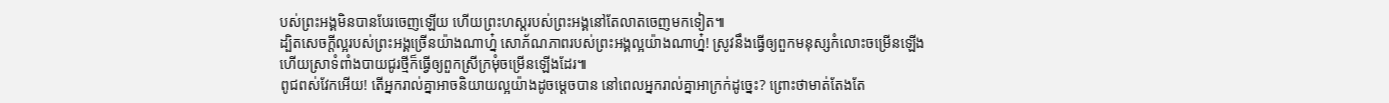បស់ព្រះអង្គមិនបានបែរចេញឡើយ ហើយព្រះហស្តរបស់ព្រះអង្គនៅតែលាតចេញមកទៀត៕
ដ្បិតសេចក្ដីល្អរបស់ព្រះអង្គច្រើនយ៉ាងណាហ្ន៎ សោភ័ណភាពរបស់ព្រះអង្គល្អយ៉ាងណាហ្ន៎! ស្រូវនឹងធ្វើឲ្យពួកមនុស្សកំលោះចម្រើនឡើង ហើយស្រាទំពាំងបាយជូរថ្មីក៏ធ្វើឲ្យពួកស្រីក្រមុំចម្រើនឡើងដែរ៕
ពូជពស់វែកអើយ! តើអ្នករាល់គ្នាអាចនិយាយល្អយ៉ាងដូចម្ដេចបាន នៅពេលអ្នករាល់គ្នាអាក្រក់ដូច្នេះ? ព្រោះថាមាត់តែងតែ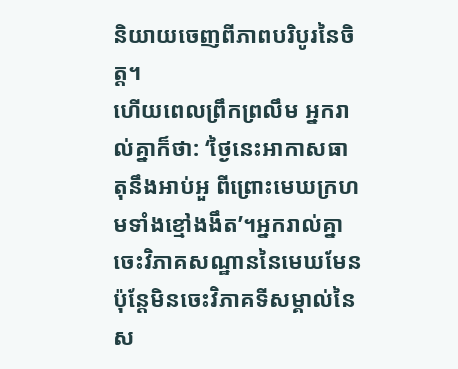និយាយចេញពីភាពបរិបូរនៃចិត្ត។
ហើយពេលព្រឹកព្រលឹម អ្នករាល់គ្នាក៏ថា: ‘ថ្ងៃនេះអាកាសធាតុនឹងអាប់អួ ពីព្រោះមេឃក្រហមទាំងខ្មៅងងឹត’។អ្នករាល់គ្នាចេះវិភាគសណ្ឋាននៃមេឃមែន ប៉ុន្តែមិនចេះវិភាគទីសម្គាល់នៃស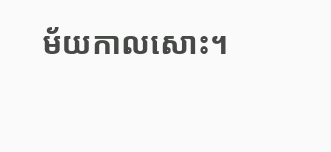ម័យកាលសោះ។